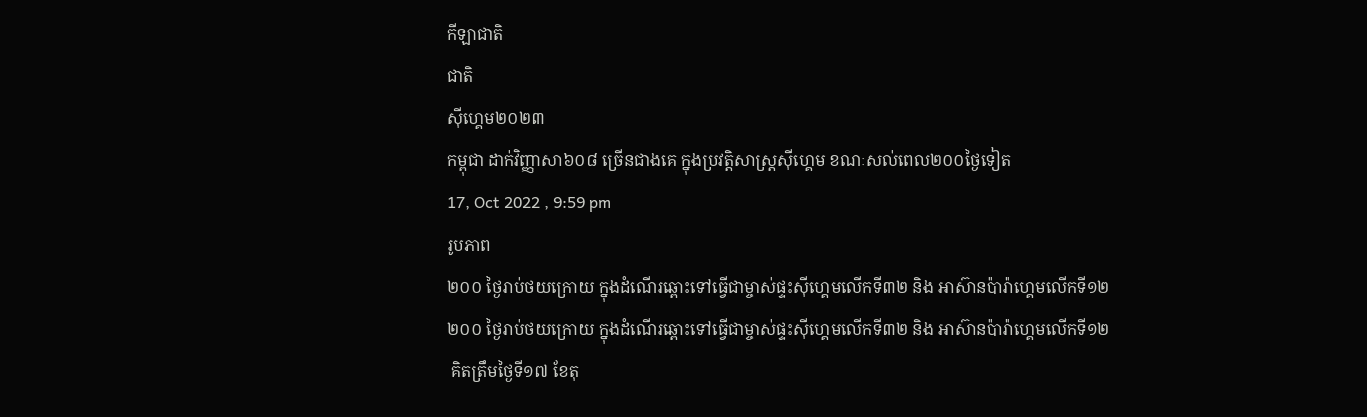កីឡាជាតិ
ជាតិ
ស៊ីហ្គេម២០២៣
កម្ពុជា ដាក់វិញ្ញាសា៦០៨ ច្រើនជាងគេ ក្នុងប្រវត្តិសាស្ត្រស៊ីហ្គេម ខណៈសល់ពេល២០០ថ្ងៃទៀត
17, Oct 2022 , 9:59 pm
រូបភាព
២០០ ថ្ងៃរាប់ថយក្រោយ ក្នុងដំណើរឆ្ពោះទៅធ្វើជាម្ចាស់ផ្ទះស៊ីហ្គេមលើកទី៣២ និង អាស៊ានប៉ារ៉ាហ្គេមលើកទី១២
២០០ ថ្ងៃរាប់ថយក្រោយ ក្នុងដំណើរឆ្ពោះទៅធ្វើជាម្ចាស់ផ្ទះស៊ីហ្គេមលើកទី៣២ និង អាស៊ានប៉ារ៉ាហ្គេមលើកទី១២
 គិតត្រឹមថ្ងៃទី១៧ ខែតុ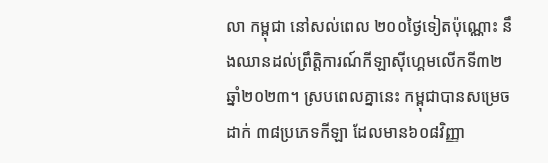លា កម្ពុជា នៅសល់ពេល ២០០ថ្ងៃទៀតប៉ុណ្ណោះ នឹងឈានដល់ព្រឹត្តិការណ៍កីឡាស៊ីហ្គេមលើកទី៣២ ឆ្នាំ២០២៣។ ស្របពេលគ្នានេះ កម្ពុជាបានសម្រេច ដាក់ ៣៨ប្រភេទកីឡា ដែលមាន៦០៨វិញ្ញា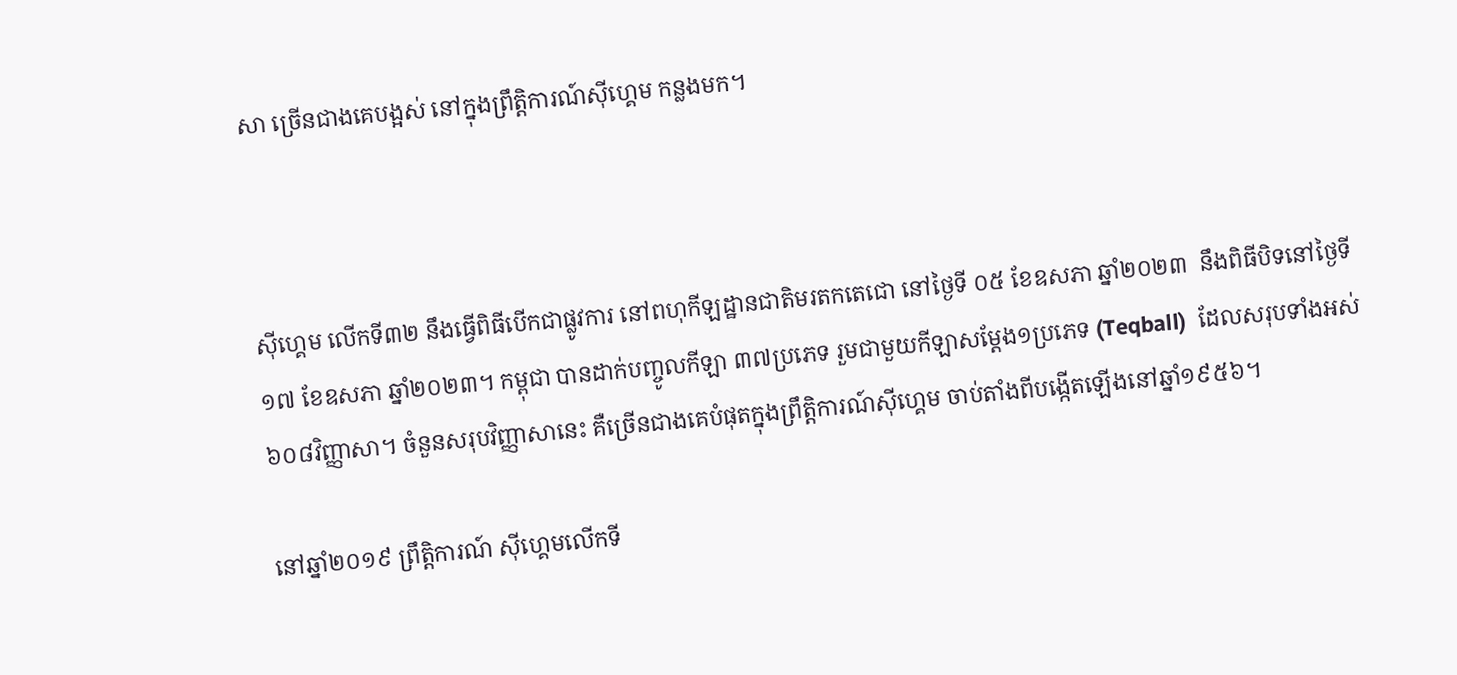សា ច្រើនជាងគេបង្អស់ នៅក្នុងព្រឹត្តិការណ៍ស៊ីហ្គេម កន្លងមក។



ស៊ីហ្គេម លើកទី៣២ នឹងធ្វើពិធីបើកជាផ្លូវការ នៅពហុកីឡដ្ឋានជាតិមរតកតេជោ នៅថ្ងៃទី ០៥ ខែឧសភា ឆ្នាំ២០២៣  នឹងពិធីបិទនៅថ្ងៃទី១៧ ខែឧសភា ឆ្នាំ២០២៣។ កម្ពុជា បានដាក់បញ្ចូលកីឡា ៣៧ប្រភេទ រួមជាមួយកីឡាសម្ដែង១ប្រភេទ (Teqball)  ដែលសរុបទាំងអស់ ៦០៨វិញ្ញាសា។ ចំនួនសរុបវិញ្ញាសានេះ គឺច្រើនជាងគេបំផុតក្នុងព្រឹត្តិការណ៍ស៊ីហ្គេម ចាប់តាំងពីបង្កើតឡើងនៅឆ្នាំ១៩៥៦។

នៅឆ្នាំ២០១៩ ព្រឹត្តិការណ៍ ស៊ីហ្គេមលើកទី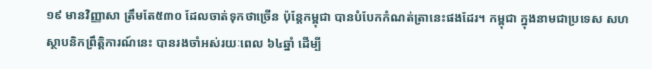១៩ មានវិញ្ញាសា ត្រឹមតែ៥៣០ ដែលចាត់ទុកថាច្រើន ប៉ុន្ដែកម្ពុជា បានបំបែកកំណត់ត្រានេះផងដែរ។ កម្ពុជា ក្នុងនាមជាប្រទេស សហស្ថាបនិកព្រឹត្តិការណ៍នេះ បានរងចាំអស់រយៈពេល ៦៤ឆ្នាំ ដើម្បី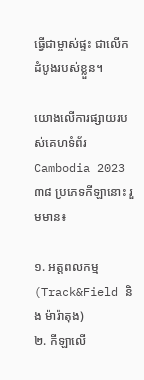ធ្វើជាម្ចាស់ផ្ទះ ជាលើកដំបូងរបស់ខ្លួន។

យោងលើការផ្សាយរបស់គេហទំព័រ Cambodia 2023 ៣៨ ប្រភេទកីឡានោះ រួមមាន៖

១. អត្តពលកម្ម (Track&Field និង ម៉ារ៉ាតុង)
២. កីឡាលើ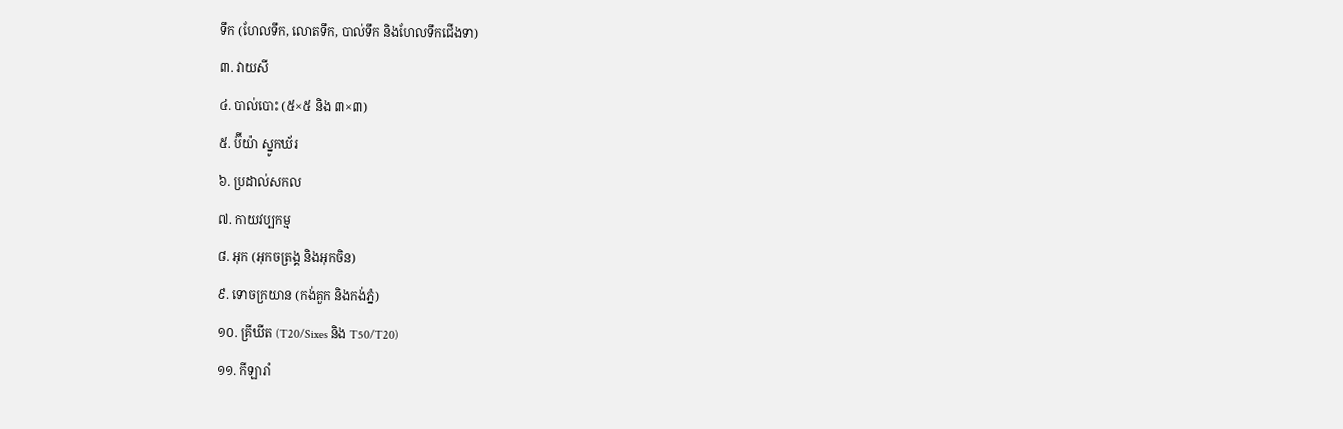ទឹក (ហែលទឹក, លោតទឹក, បាល់ទឹក និងហែលទឹកជើងទា)
៣. វាយសី
៤. បាល់បោះ (៥×៥ និង ៣×៣)
៥. ប៊ីយ៉ា ស្នូកឃ័រ
៦. ប្រដាល់សកល
៧. កាយវប្បកម្ម
៨. អុក (អុកចត្រង្គ និងអុកចិន)
៩. ទោចក្រយាន (កង់គួក និងកង់ភ្នំ)
១០. គ្រីឃីត (T20/Sixes និង T50/T20)
១១. កីឡារាំ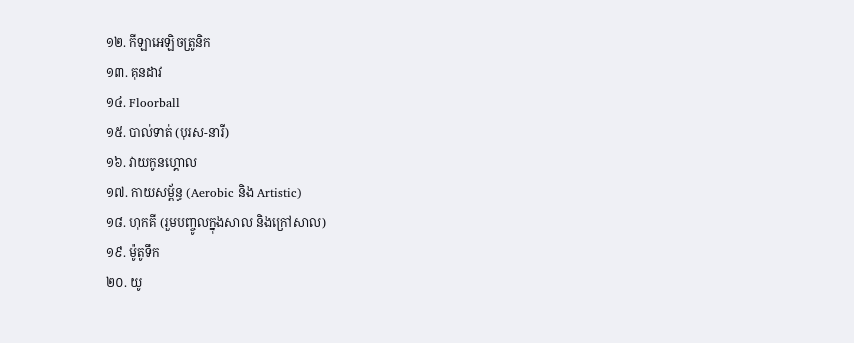១២. កីឡាអេឡិចត្រូនិក
១៣. គុនដាវ
១៤. Floorball
១៥. បាល់ទាត់ (បុរស-នារី)
១៦. វាយកូនហ្គោល
១៧. កាយសម្ព័ន្ធ (Aerobic និង Artistic)
១៨. ហុកគី (រួមបញ្ចូលក្នុងសាល និងក្រៅសាល)
១៩. ម៉ូតូទឹក
២០. យូ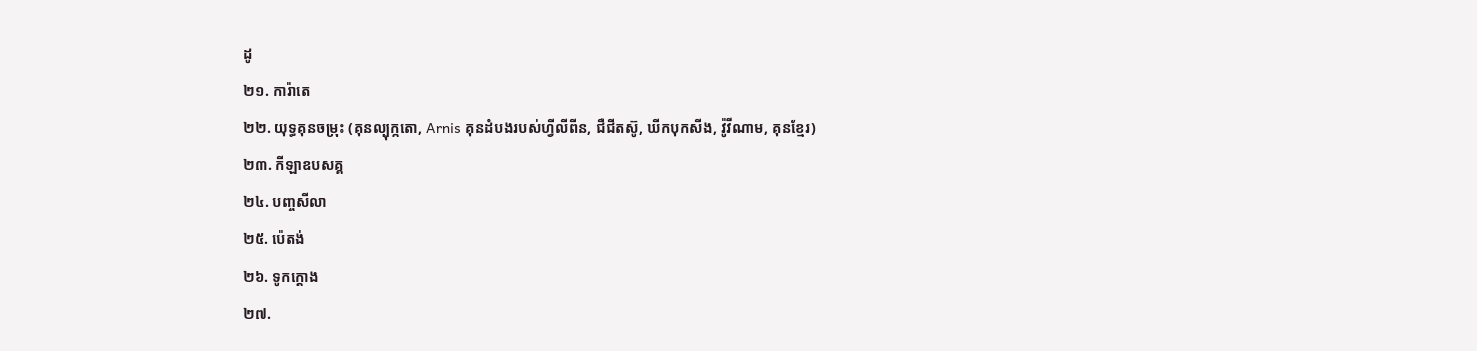ដូ
២១. ការ៉ាតេ
២២. យុទ្ធគុនចម្រុះ (គុនល្បុក្កតោ, Arnis គុនដំបងរបស់ហ្វីលីពីន, ជឺជីតស៊ូ, ឃីកបុកសីង, វ៉ូវីណាម, គុនខ្មែរ)
២៣. កីឡាឧបសគ្គ
២៤. បញ្ចសីលា
២៥. ប៉េតង់
២៦. ទូកក្ដោង
២៧.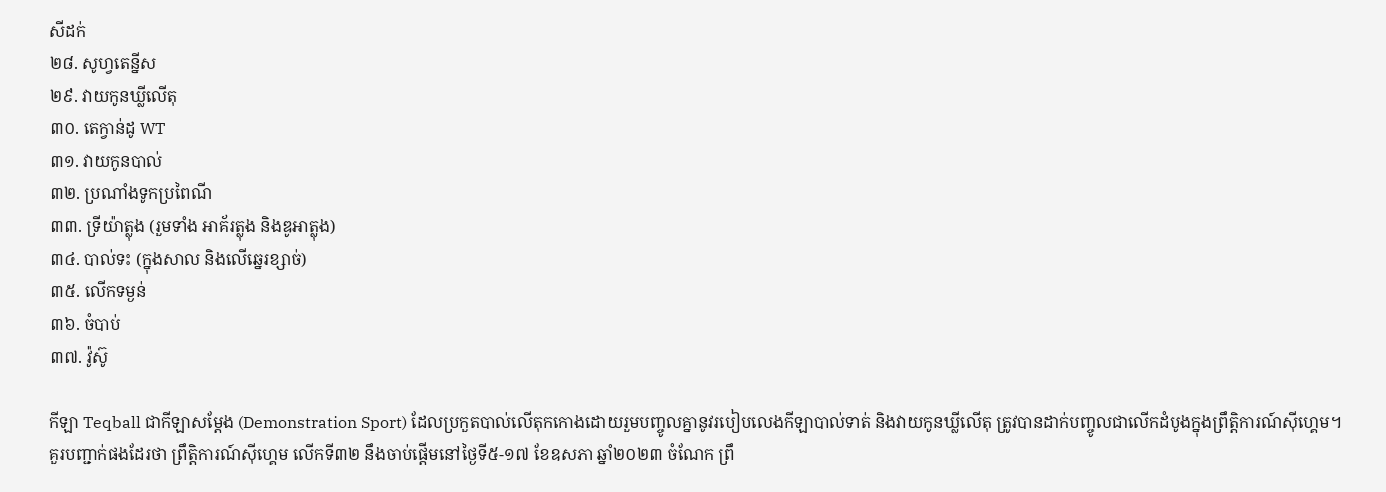សីដក់
២៨. សូហ្វតេន្នីស
២៩. វាយកូនឃ្លីលើតុ
៣០. តេក្វាន់ដូ WT
៣១. វាយកូនបាល់
៣២. ប្រណាំងទូកប្រពៃណី
៣៣. ទ្រីយ៉ាត្លុង (រួមទាំង អាគ័រត្លុង និងឌូអាត្លុង)
៣៤. បាល់ទះ (ក្នុងសាល និងលើឆ្នេរខ្សាច់)
៣៥. លើកទម្ងន់
៣៦. ចំបាប់
៣៧. វ៉ូស៊ូ

កីឡា Teqball ជាកីឡាសម្ដែង (Demonstration Sport) ដែលប្រកួតបាល់លើតុកកោងដោយរួមបញ្ចូលគ្នានូវរបៀបលេងកីឡាបាល់ទាត់ និងវាយកូនឃ្លីលើតុ ត្រូវបានដាក់បញ្ចូលជាលើកដំបូងក្នុងព្រឹត្តិការណ៍ស៊ីហ្គេម។
គួរបញ្ជាក់ផងដែរថា ព្រឹត្តិការណ៍ស៊ីហ្គេម លើកទី៣២ នឹងចាប់ផ្ដើមនៅថ្ងៃទី៥-១៧ ខែឧសភា ឆ្នាំ២០២៣ ចំណែក ព្រឹ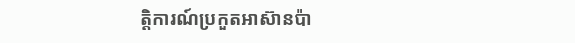ត្តិការណ៍ប្រកួតអាស៊ានប៉ា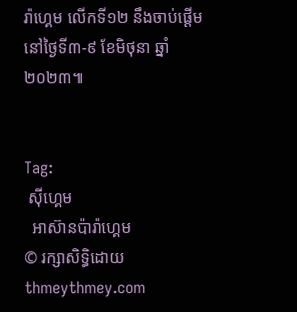រ៉ាហ្គេម លើកទី១២ នឹងចាប់ផ្ដើមនៅថ្ងៃទី៣-៩ ខែមិថុនា ឆ្នាំ២០២៣៕


Tag:
 ស៊ីហ្គេម
  អាស៊ានប៉ារ៉ាហ្គេម
© រក្សាសិទ្ធិដោយ thmeythmey.com